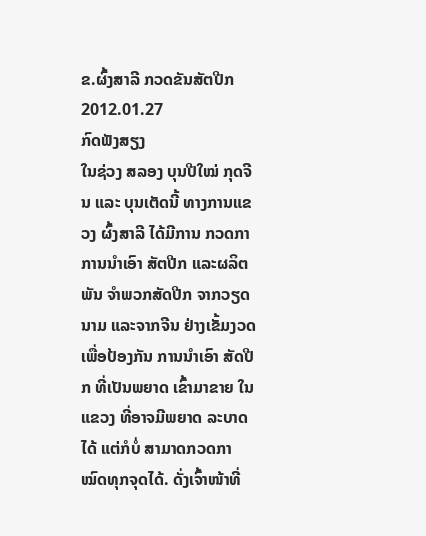ຂ.ຜົ້ງສາລີ ກວດຂັນສັຕປີກ
2012.01.27
ກົດຟັງສຽງ
ໃນຊ່ວງ ສລອງ ບຸນປີໃໝ່ ກຸດຈີນ ແລະ ບຸນເຕັດນີ້ ທາງການແຂວງ ຜົ້ງສາລີ ໄດ້ມີການ ກວດກາ ການນໍາເອົາ ສັຕປີກ ແລະຜລິຕພັນ ຈໍາພວກສັດປີກ ຈາກວຽດນາມ ແລະຈາກຈີນ ຢ່າງເຂັ້ມງວດ ເພື່ອປ້ອງກັນ ການນໍາເອົາ ສັດປີກ ທີ່ເປັນພຍາດ ເຂົ້າມາຂາຍ ໃນແຂວງ ທີ່ອາຈມີພຍາດ ລະບາດໄດ້ ແຕ່ກໍບໍ່ ສາມາດກວດກາ ໝົດທຸກຈຸດໄດ້. ດັ່ງເຈົ້າໜ້າທີ່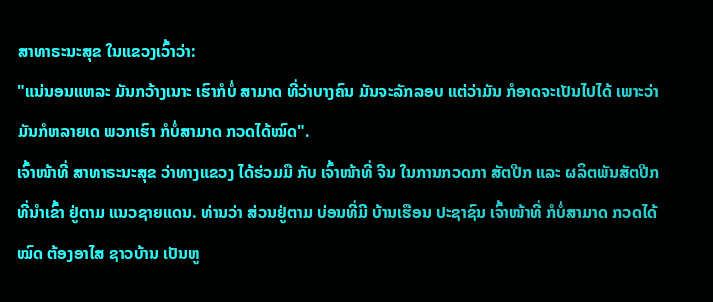ສາທາຣະນະສຸຂ ໃນແຂວງເວົ້າວ່າ:
"ແນ່ນອນແຫລະ ມັນກວ້າງເນາະ ເຮົາກໍບໍ່ ສາມາດ ທີ່ວ່າບາງຄົນ ມັນຈະລັກລອບ ແຕ່ວ່າມັນ ກໍອາດຈະເປັນໄປໄດ້ ເພາະວ່າ ມັນກໍຫລາຍເດ ພວກເຮົາ ກໍບໍ່ສາມາດ ກວດໄດ້ໝົດ".
ເຈົ້າໜ້າທີ່ ສາທາຣະນະສຸຂ ວ່າທາງແຂວງ ໄດ້ຮ່ວມມື ກັບ ເຈົ້າໜ້າທີ່ ຈີນ ໃນການກວດກາ ສັຕປີກ ແລະ ຜລິຕພັນສັຕປີກ ທີ່ນໍາເຂົ້າ ຢູ່ຕາມ ແນວຊາຍແດນ. ທ່ານວ່າ ສ່ວນຢູ່ຕາມ ບ່ອນທີ່ມີ ບ້ານເຮືອນ ປະຊາຊົນ ເຈົ້າໜ້າທີ່ ກໍບໍ່ສາມາດ ກວດໄດ້ໝົດ ຕ້ອງອາໄສ ຊາວບ້ານ ເປັນຫູ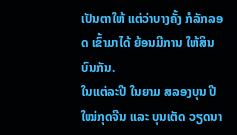ເປັນຕາໃຫ້ ແຕ່ວ່າບາງຄັ້ງ ກໍລັກລອດ ເຂົ້າມາໄດ້ ຍ້ອນມີການ ໃຫ້ສິນບົນກັນ.
ໃນແຕ່ລະປີ ໃນຍາມ ສລອງບຸນ ປີໃໝ່ກຸດຈີນ ແລະ ບຸນເຕັດ ວຽດນາ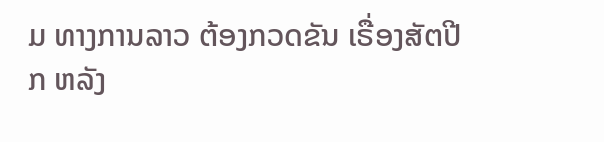ມ ທາງການລາວ ຕ້ອງກວດຂັນ ເຣື່ອງສັຕປີກ ຫລັງ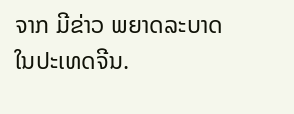ຈາກ ມີຂ່າວ ພຍາດລະບາດ ໃນປະເທດຈີນ.